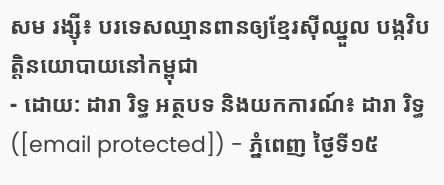សម រង្ស៊ី៖ បរទេសឈ្មានពានឲ្យខ្មែរស៊ីឈ្នួល បង្កវិបត្តិនយោបាយនៅកម្ពុជា
- ដោយ: ដារា រិទ្ធ អត្ថបទ និងយកការណ៍៖ ដារា រិទ្ធ ([email protected]) - ភ្នំពេញ ថ្ងៃទី១៥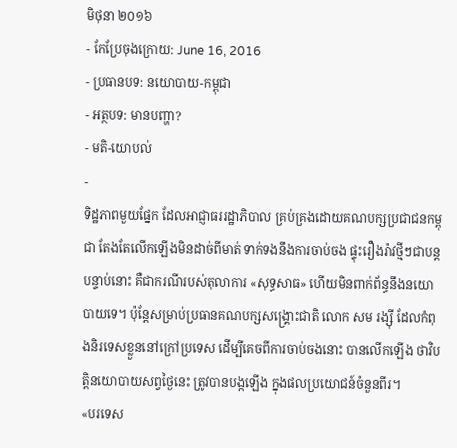មិថុនា ២០១៦
- កែប្រែចុងក្រោយ: June 16, 2016
- ប្រធានបទ: នយោបាយ-កម្ពុជា
- អត្ថបទ: មានបញ្ហា?
- មតិ-យោបល់
-
ទិដ្ឋភាពមួយផ្នែក ដែលអាជ្ញាធររដ្ឋាភិបាល គ្រប់គ្រងដោយគណបក្សប្រជាជនកម្ពុជា តែងតែលើកឡើងមិនដាច់ពីមាត់ ទាក់ទងនឹងការចាប់ចង ផ្ទុះរឿងរ៉ាវថ្មីៗជាបន្តបន្ទាប់នោះ គឺជាករណីរបស់តុលាការ «សុទ្ធសាធ» ហើយមិនពាក់ព័ន្ធនឹងនយោបាយទេ។ ប៉ុន្តែសម្រាប់ប្រធានគណបក្សសង្គ្រោះជាតិ លោក សម រង្ស៊ី ដែលកំពុងនិរទេសខ្លួននៅក្រៅប្រទេស ដើម្បីគេចពីការចាប់ចងនោះ បានលើកឡើង ថាវិបត្តិនយោបាយសព្វថ្ងៃនេះ ត្រូវបានបង្កឡើង ក្នុងផលប្រយោជន៍ចំនួនពីរ។
«បរទេស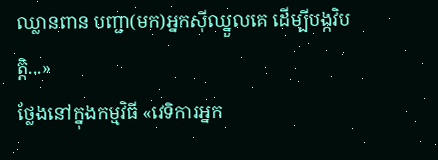ឈ្លានពាន បញ្ជា(មក)អ្នកស៊ីឈ្នួលគេ ដើម្បីបង្កវិបត្តិ...»
ថ្លែងនៅក្នុងកម្មវិធី «វេទិការអ្នក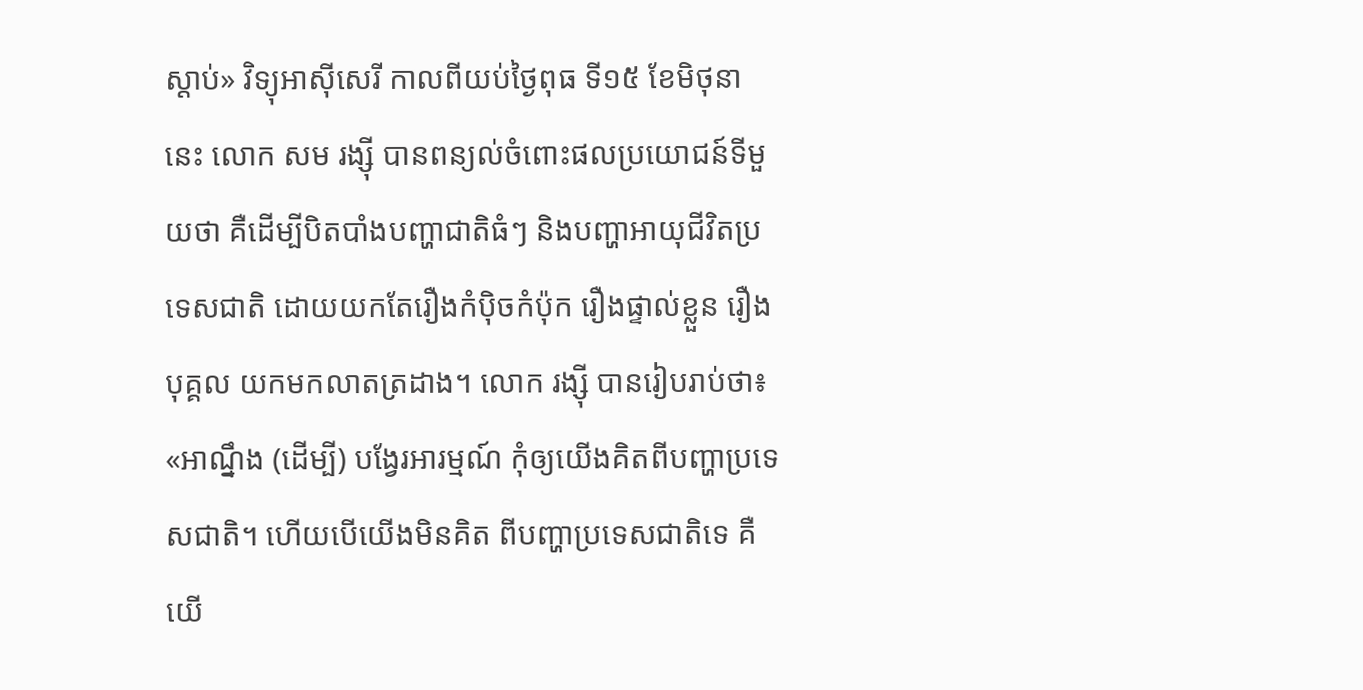ស្ដាប់» វិទ្យុអាស៊ីសេរី កាលពីយប់ថ្ងៃពុធ ទី១៥ ខែមិថុនានេះ លោក សម រង្ស៊ី បានពន្យល់ចំពោះផលប្រយោជន៍ទីមួយថា គឺដើម្បីបិតបាំងបញ្ហាជាតិធំៗ និងបញ្ហាអាយុជីវិតប្រទេសជាតិ ដោយយកតែរឿងកំប៉ិចកំប៉ុក រឿងផ្ទាល់ខ្លួន រឿងបុគ្គល យកមកលាតត្រដាង។ លោក រង្ស៊ី បានរៀបរាប់ថា៖ «អាណ្នឹង (ដើម្បី) បង្វែរអារម្មណ៍ កុំឲ្យយើងគិតពីបញ្ហាប្រទេសជាតិ។ ហើយបើយើងមិនគិត ពីបញ្ហាប្រទេសជាតិទេ គឺយើ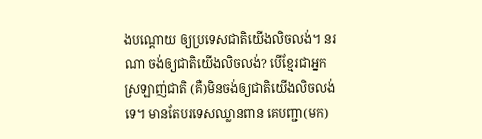ងបណ្ដោយ ឲ្យប្រទេសជាតិយើងលិចលង់។ នរណា ចង់ឲ្យជាតិយើងលិចលង់? បើខ្មែរជាអ្នកស្រឡាញ់ជាតិ (គឺ)មិនចង់ឲ្យជាតិយើងលិចលង់ទេ។ មានតែបរទេសឈ្លានពាន គេបញ្ជា(មក)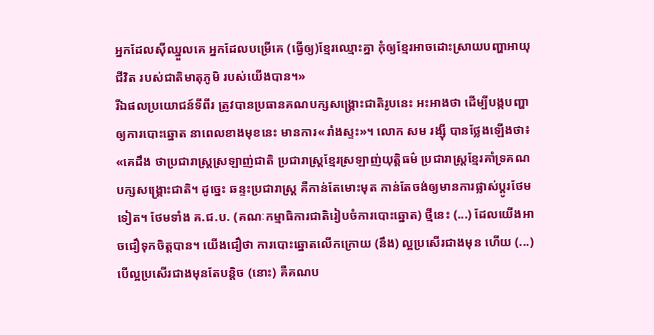អ្នកដែលស៊ីឈ្នួលគេ អ្នកដែលបម្រើគេ (ធ្វើឲ្យ)ខ្មែរឈ្មោះគ្នា កុំឲ្យខ្មែរអាចដោះស្រាយបញ្ហាអាយុជីវិត របស់ជាតិមាតុភូមិ របស់យើងបាន។»
រីឯផលប្រយោជន៍ទីពីរ ត្រូវបានប្រធានគណបក្សសង្គ្រោះជាតិរូបនេះ អះអាងថា ដើម្បីបង្កបញ្ហាឲ្យការបោះឆ្នោត នាពេលខាងមុខនេះ មានការ«រាំងស្ទះ»។ លោក សម រង្ស៊ី បានថ្លែងឡើងថា៖ «គេដឹង ថាប្រជារាស្ត្រស្រឡាញ់ជាតិ ប្រជារាស្ត្រខ្មែរស្រឡាញ់យុត្តិធម៌ ប្រជារាស្ត្រខ្មែរគាំទ្រគណបក្សសង្គ្រោះជាតិ។ ដូច្នេះ ឆន្ទះប្រជារាស្ត្រ គឺកាន់តែមោះមុត កាន់តែចង់ឲ្យមានការផ្លាស់ប្ដូរថែមទៀត។ ថែមទាំង គ.ជ.ប. (គណៈកម្មាធិការជាតិរៀបចំការបោះឆ្នោត) ថ្មីនេះ (...) ដែលយើងអាចជឿទុកចិត្តបាន។ យើងជឿថា ការបោះឆ្នោតលើកក្រោយ (នឹង) ល្អប្រសើរជាងមុន ហើយ (...) បើល្អប្រសើរជាងមុនតែបន្តិច (នោះ) គឺគណប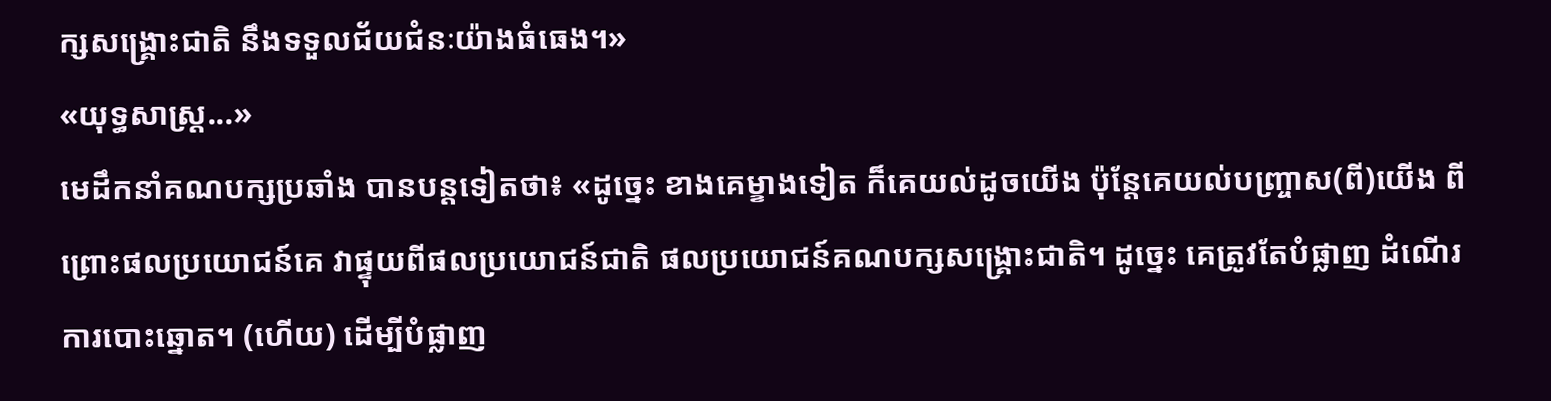ក្សសង្គ្រោះជាតិ នឹងទទួលជ័យជំនៈយ៉ាងធំធេង។»
«យុទ្ធសាស្ត្រ...»
មេដឹកនាំគណបក្សប្រឆាំង បានបន្តទៀតថា៖ «ដូច្នេះ ខាងគេម្ខាងទៀត ក៏គេយល់ដូចយើង ប៉ុន្តែគេយល់បញ្ច្រាស(ពី)យើង ពីព្រោះផលប្រយោជន៍គេ វាផ្ទុយពីផលប្រយោជន៍ជាតិ ផលប្រយោជន៍គណបក្សសង្គ្រោះជាតិ។ ដូច្នេះ គេត្រូវតែបំផ្លាញ ដំណើរការបោះឆ្នោត។ (ហើយ) ដើម្បីបំផ្លាញ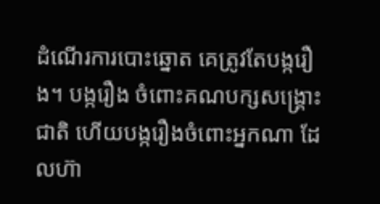ដំណើរការបោះឆ្នោត គេត្រូវតែបង្ករឿង។ បង្ករឿង ចំពោះគណបក្សសង្គ្រោះជាតិ ហើយបង្ករឿងចំពោះអ្នកណា ដែលហ៊ា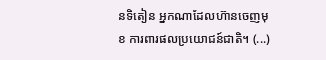នទិតៀន អ្នកណាដែលហ៊ានចេញមុខ ការពារផលប្រយោជន៍ជាតិ។ (...)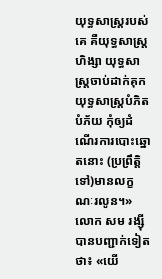យុទ្ធសាស្ត្ររបស់គេ គឺយុទ្ធសាស្ត្រហិង្សា យុទ្ធសាស្ត្រចាប់ដាក់គុក យុទ្ធសាស្ត្របំភិតបំភ័យ កុំឲ្យដំណើរការបោះឆ្នោតនោះ (ប្រព្រឹត្តិទៅ)មានលក្ខណៈរលូន។»
លោក សម រង្ស៊ី បានបញ្ជាក់ទៀតថា៖ «យើ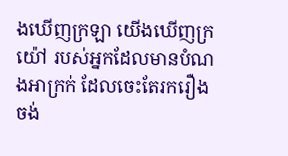ងឃើញក្រឡា យើងឃើញក្រយ៉ៅ របស់អ្នកដែលមានបំណងអាក្រក់ ដែលចេះតែរករឿង ចង់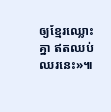ឲ្យខ្មែរឈ្លោះគ្នា ឥតឈប់ឈរនេះ»៕